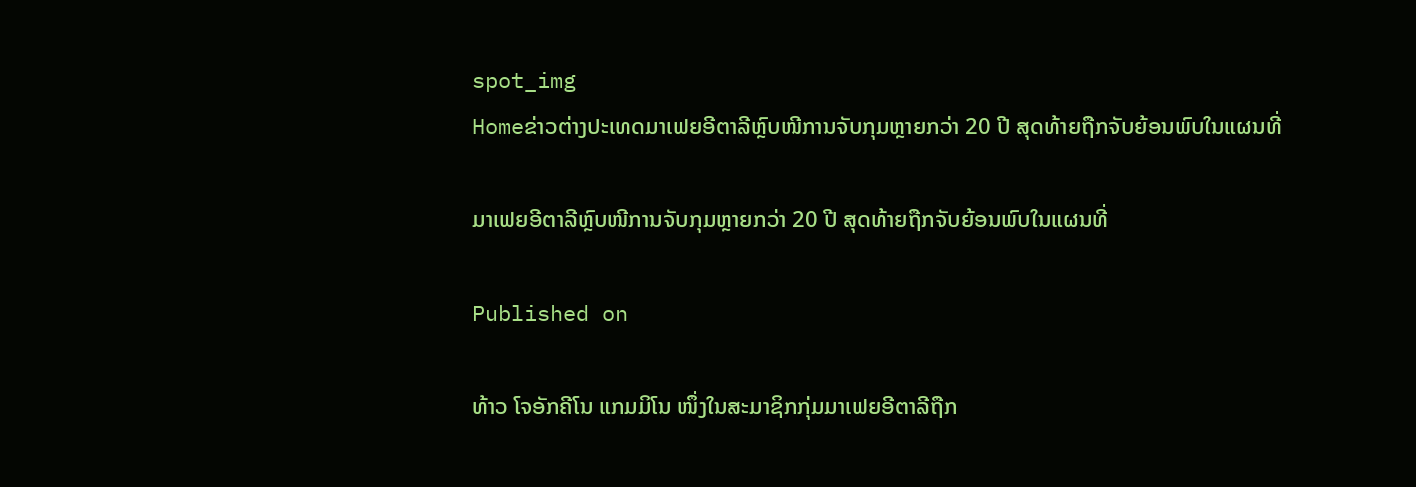spot_img
Homeຂ່າວຕ່າງປະເທດມາເຟຍອີຕາລີຫຼົບໜີການຈັບກຸມຫຼາຍກວ່າ 20 ປີ ສຸດທ້າຍຖືກຈັບຍ້ອນພົບໃນແຜນທີ່

ມາເຟຍອີຕາລີຫຼົບໜີການຈັບກຸມຫຼາຍກວ່າ 20 ປີ ສຸດທ້າຍຖືກຈັບຍ້ອນພົບໃນແຜນທີ່

Published on

ທ້າວ ໂຈອັກຄີໂນ ແກມມິໂນ ໜຶ່ງໃນສະມາຊິກກຸ່ມມາເຟຍອີຕາລີຖືກ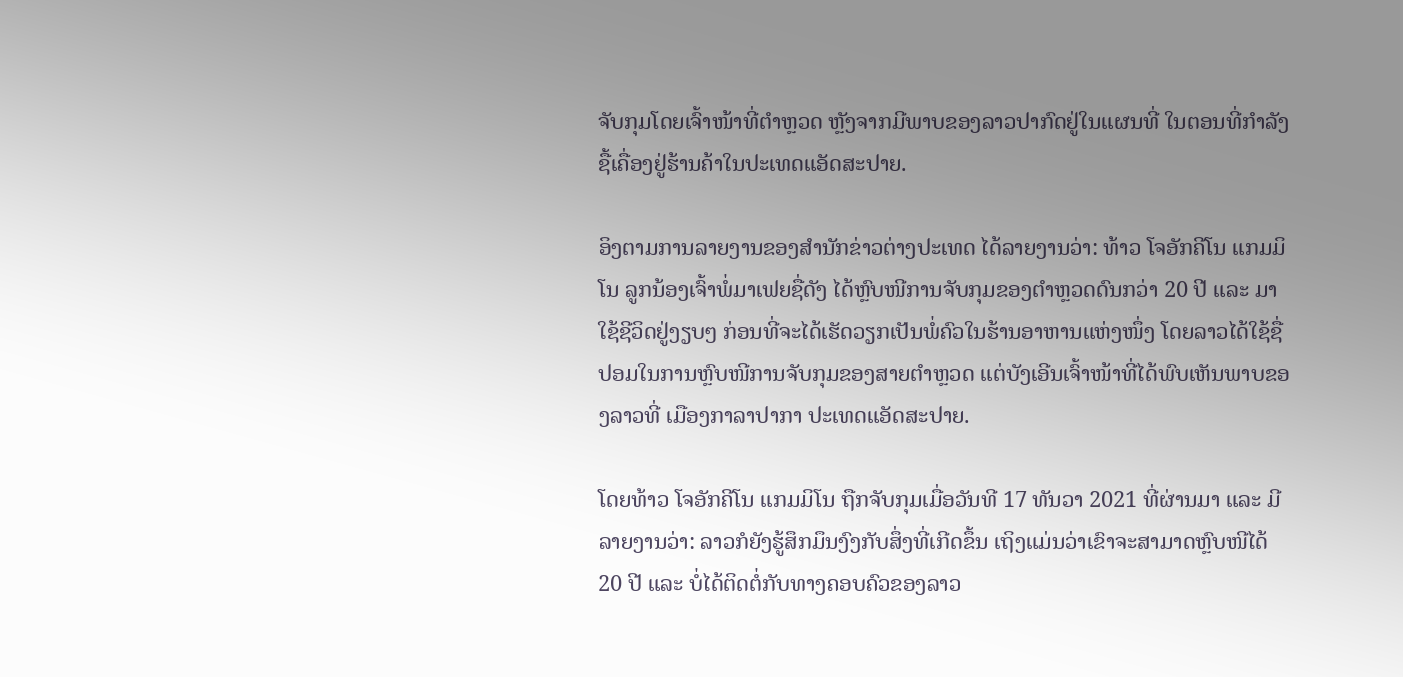ຈັບກຸມໂດຍເຈົ້າໜ້າທີ່ຕຳຫຼວດ ຫຼັງຈາກມີພາບຂອງລາວປາກົດຢູ່ໃນແຜນທີ່ ໃນຕອນທີ່ກຳລັງຊື້ເຄື່ອງຢູ່ຮ້ານຄ້າໃນປະເທດແອັດສະປາຍ.

ອິງຕາມການລາຍງານຂອງສຳນັກຂ່າວຕ່າງປະເທດ ໄດ້ລາຍງານວ່າ: ທ້າວ ໂຈອັກຄີໂນ ແກມມິໂນ ລູກນ້ອງເຈົ້າພໍ່ມາເຟຍຊື່ດັງ ໄດ້ຫຼົບໜີການຈັບກຸມຂອງຕຳຫຼວດດົນກວ່າ 20 ປີ ແລະ ມາໃຊ້ຊີວິດຢູ່ງຽບໆ ກ່ອນທີ່ຈະໄດ້ເຮັດວຽກເປັນພໍ່ຄົວໃນຮ້ານອາຫານແຫ່ງໜຶ່ງ ໂດຍລາວໄດ້ໃຊ້ຊື່ປອມໃນການຫຼົບໜີການຈັບກຸມຂອງສາຍຕຳຫຼວດ ແຕ່ບັງເອີນເຈົ້າໜ້າທີ່ໄດ້ພົບເຫັນພາບຂອງລາວທີ່ ເມືອງກາລາປາກາ ປະເທດແອັດສະປາຍ.

ໂດຍທ້າວ ໂຈອັກຄີໂນ ແກມມິໂນ ຖືກຈັບກຸມເມື່ອວັນທີ 17 ທັນວາ 2021 ທີ່ຜ່ານມາ ແລະ ມີລາຍງານວ່າ: ລາວກໍຍັງຮູ້ສຶກມຶນງົງກັບສຶ່ງທີ່ເກີດຂຶ້ນ ເຖິງແມ່ນວ່າເຂົາຈະສາມາດຫຼົບໜີໄດ້ 20 ປີ ແລະ ບໍ່ໄດ້ຕິດຕໍ່ກັບທາງຄອບຄົວຂອງລາວ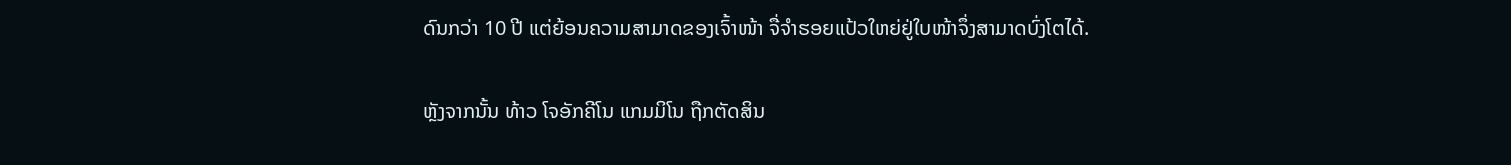ດົນກວ່າ 10 ປີ ແຕ່ຍ້ອນຄວາມສາມາດຂອງເຈົ້າໜ້າ ຈື່ຈຳຮອຍແປ້ວໃຫຍ່ຢູ່ໃບໜ້າຈຶ່ງສາມາດບົ່ງໂຕໄດ້.

ຫຼັງຈາກນັ້ນ ທ້າວ ໂຈອັກຄີໂນ ແກມມິໂນ ຖືກຕັດສິນ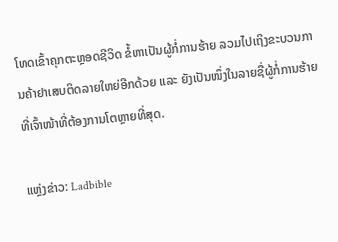ໂທດເຂົ້າຄຸກຕະຫຼອດຊີວິດ ຂໍ້ຫາເປັນຜູ້ກໍ່ການຮ້າຍ ລວມໄປເຖິງຂະບວນການຄ້າຢາເສບຕິດລາຍໃຫຍ່ອີກດ້ວຍ ແລະ ຍັງເປັນໜຶ່ງໃນລາຍຊື່ຜູ້ກໍ່ການຮ້າຍທີ່ເຈົ້າໜ້າທີ່ຕ້ອງການໂຕຫຼາຍທີ່ສຸດ.

ແຫຼ່ງຂ່າວ: Ladbible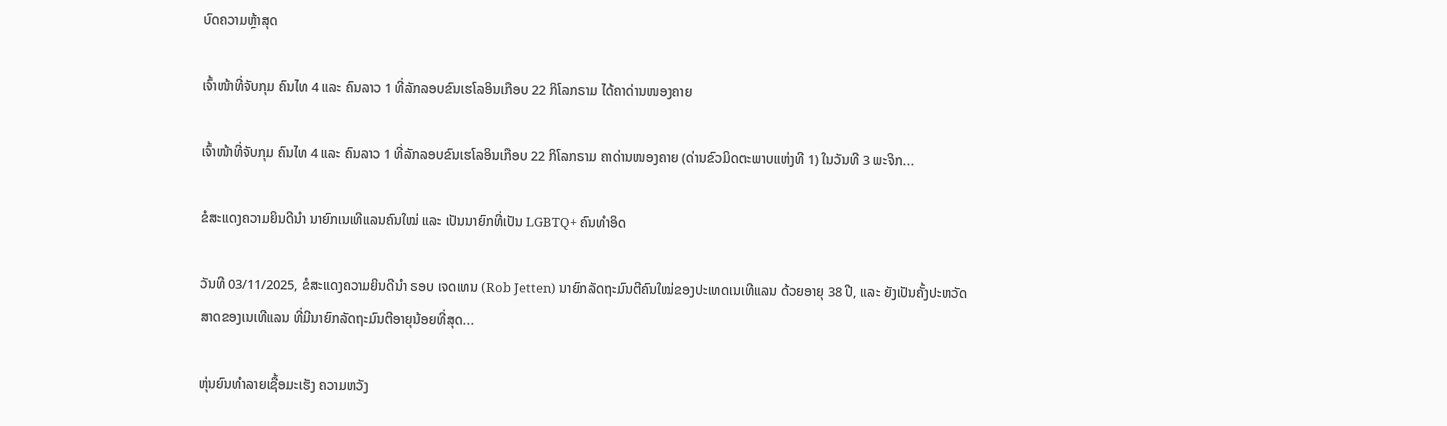ບົດຄວາມຫຼ້າສຸດ

ເຈົ້າໜ້າທີ່ຈັບກຸມ ຄົນໄທ 4 ແລະ ຄົນລາວ 1 ທີ່ລັກລອບຂົນເຮໂລອິນເກືອບ 22 ກິໂລກຣາມ ໄດ້ຄາດ່ານໜອງຄາຍ

ເຈົ້າໜ້າທີ່ຈັບກຸມ ຄົນໄທ 4 ແລະ ຄົນລາວ 1 ທີ່ລັກລອບຂົນເຮໂລອິນເກືອບ 22 ກິໂລກຣາມ ຄາດ່ານໜອງຄາຍ (ດ່ານຂົວມິດຕະພາບແຫ່ງທີ 1) ໃນວັນທີ 3 ພະຈິກ...

ຂໍສະແດງຄວາມຍິນດີນຳ ນາຍົກເນເທີແລນຄົນໃໝ່ ແລະ ເປັນນາຍົກທີ່ເປັນ LGBTQ+ ຄົນທຳອິດ

ວັນທີ 03/11/2025, ຂໍສະແດງຄວາມຍິນດີນຳ ຣອບ ເຈດເທນ (Rob Jetten) ນາຍົກລັດຖະມົນຕີຄົນໃໝ່ຂອງປະເທດເນເທີແລນ ດ້ວຍອາຍຸ 38 ປີ, ແລະ ຍັງເປັນຄັ້ງປະຫວັດສາດຂອງເນເທີແລນ ທີ່ມີນາຍົກລັດຖະມົນຕີອາຍຸນ້ອຍທີ່ສຸດ...

ຫຸ່ນຍົນທຳລາຍເຊື້ອມະເຮັງ ຄວາມຫວັງ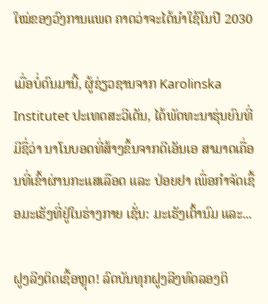ໃໝ່ຂອງວົງການແພດ ຄາດວ່າຈະໄດ້ນໍາໃຊ້ໃນປີ 2030

ເມື່ອບໍ່ດົນມານີ້, ຜູ້ຊ່ຽວຊານຈາກ Karolinska Institutet ປະເທດສະວີເດັນ, ໄດ້ພັດທະນາຮຸ່ນຍົນທີ່ມີຊື່ວ່າ ນາໂນບອດທີ່ສ້າງຂຶ້ນຈາກດີເອັນເອ ສາມາດເຄື່ອນທີ່ເຂົ້າຜ່ານກະແສເລືອດ ແລະ ປ່ອຍຢາ ເພື່ອກຳຈັດເຊື້ອມະເຮັງທີ່ຢູ່ໃນຮ່າງກາຍ ເຊັ່ນ: ມະເຮັງເຕົ້ານົມ ແລະ...

ຝູງລີງຕິດເຊື້ອຫຼຸດ! ລົດບັນທຸກຝູງລີງທົດລອງຕິ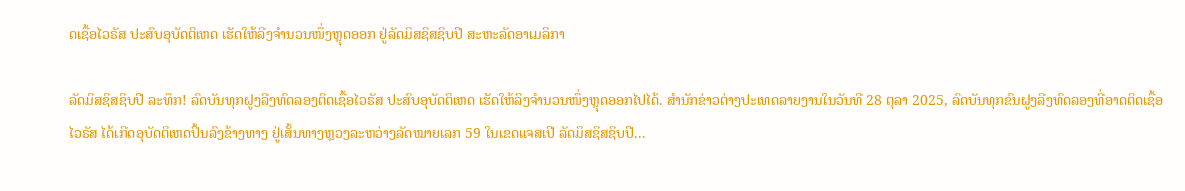ດເຊື້ອໄວຣັສ ປະສົບອຸບັດຕິເຫດ ເຮັດໃຫ້ລີງຈຳນວນໜຶ່ງຫຼຸດອອກ ຢູ່ລັດມິສຊິສຊິບປີ ສະຫະລັດອາເມລິກາ

ລັດມິສຊິສຊິບປີ ລະທຶກ! ລົດບັນທຸກຝູງລີງທົດລອງຕິດເຊື້ອໄວຣັສ ປະສົບອຸບັດຕິເຫດ ເຮັດໃຫ້ລິງຈຳນວນໜຶ່ງຫຼຸດອອກໄປໄດ້. ສຳນັກຂ່າວຕ່າງປະເທດລາຍງານໃນວັນທີ 28 ຕຸລາ 2025, ລົດບັນທຸກຂົນຝູງລີງທົດລອງທີ່ອາດຕິດເຊື້ອໄວຣັສ ໄດ້ເກີດອຸບັດຕິເຫດປິ້ນລົງຂ້າງທາງ ຢູ່ເສັ້ນທາງຫຼວງລະຫວ່າງລັດໝາຍເລກ 59 ໃນເຂດແຈສເປີ ລັດມິສຊິສຊິບປີ...